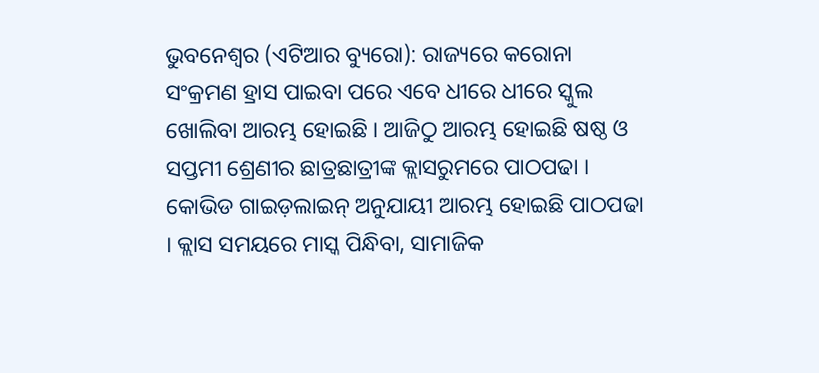ଭୁବନେଶ୍ୱର (ଏଟିଆର ବ୍ୟୁରୋ): ରାଜ୍ୟରେ କରୋନା ସଂକ୍ରମଣ ହ୍ରାସ ପାଇବା ପରେ ଏବେ ଧୀରେ ଧୀରେ ସ୍କୁଲ ଖୋଲିବା ଆରମ୍ଭ ହୋଇଛି । ଆଜିଠୁ ଆରମ୍ଭ ହୋଇଛି ଷଷ୍ଠ ଓ ସପ୍ତମୀ ଶ୍ରେଣୀର ଛାତ୍ରଛାତ୍ରୀଙ୍କ କ୍ଲାସରୁମରେ ପାଠପଢା । କୋଭିଡ ଗାଇଡ଼ଲାଇନ୍ ଅନୁଯାୟୀ ଆରମ୍ଭ ହୋଇଛି ପାଠପଢା । କ୍ଲାସ ସମୟରେ ମାସ୍କ ପିନ୍ଧିବା, ସାମାଜିକ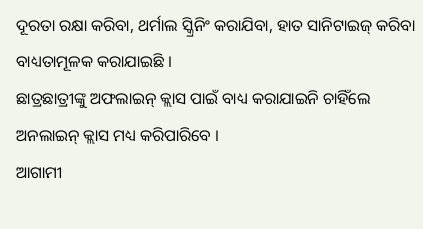ଦୂରତା ରକ୍ଷା କରିବା, ଥର୍ମାଲ ସ୍କ୍ରିନିଂ କରାଯିବା, ହାତ ସାନିଟାଇଜ୍ କରିବା ବାଧ୍ୟତାମୂଳକ କରାଯାଇଛି ।
ଛାତ୍ରଛାତ୍ରୀଙ୍କୁ ଅଫଲାଇନ୍ କ୍ଲାସ ପାଇଁ ବାଧ୍ୟ କରାଯାଇନି ଚାହିଁଲେ ଅନଲାଇନ୍ କ୍ଲାସ ମଧ୍ୟ କରିପାରିବେ ।
ଆଗାମୀ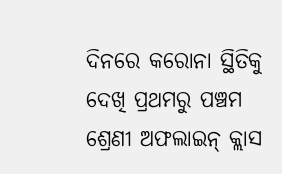ଦିନରେ କରୋନା ସ୍ଥିତିକୁ ଦେଖି ପ୍ରଥମରୁ ପଞ୍ଚମ ଶ୍ରେଣୀ ଅଫଲାଇନ୍ କ୍ଲାସ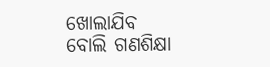ଖୋଲାଯିବ ବୋଲି ଗଣଶିକ୍ଷା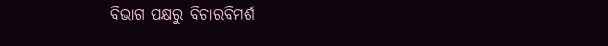ବିଭାଗ ପକ୍ଷରୁ ବିଚାରବିମର୍ଶ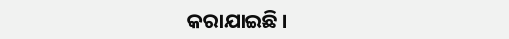କରାଯାଇଛି ।